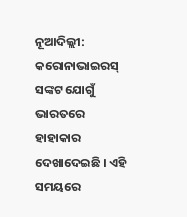ନୂଆଦିଲ୍ଲୀ: କରୋନାଭାଇରସ୍ ସଙ୍କଟ ଯୋଗୁଁ ଭାରତରେ ହାହାକାର ଦେଖାଦେଇଛି । ଏହି ସମୟରେ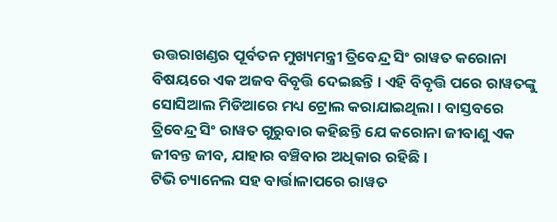ଉତ୍ତରାଖଣ୍ଡର ପୂର୍ବତନ ମୁଖ୍ୟମନ୍ତ୍ରୀ ତ୍ରିବେନ୍ଦ୍ର ସିଂ ରାୱତ କରୋନା ବିଷୟରେ ଏକ ଅଜବ ବିବୃତ୍ତି ଦେଇଛନ୍ତି । ଏହି ବିବୃତ୍ତି ପରେ ରାୱତଙ୍କୁ ସୋସିଆଲ ମିଡିଆରେ ମଧ୍ୟ ଟ୍ରୋଲ କରାଯାଇଥିଲା । ବାସ୍ତବରେ ତ୍ରିବେନ୍ଦ୍ର ସିଂ ରାୱତ ଗୁରୁବାର କହିଛନ୍ତି ଯେ କରୋନା ଜୀବାଣୁ ଏକ ଜୀବନ୍ତ ଜୀବ, ଯାହାର ବଞ୍ଚିବାର ଅଧିକାର ରହିଛି ।
ଟିଭି ଚ୍ୟାନେଲ ସହ ବାର୍ତ୍ତାଳାପରେ ରାୱତ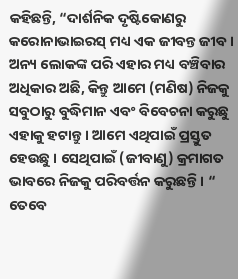କହିଛନ୍ତି, “ଦାର୍ଶନିକ ଦୃଷ୍ଟିକୋଣରୁ କରୋନାଭାଇରସ୍ ମଧ୍ୟ ଏକ ଜୀବନ୍ତ ଜୀବ । ଅନ୍ୟ ଲୋକଙ୍କ ପରି ଏହାର ମଧ୍ୟ ବଞ୍ଚିବାର ଅଧିକାର ଅଛି, କିନ୍ତୁ ଆମେ (ମଣିଷ) ନିଜକୁ ସବୁଠାରୁ ବୁଦ୍ଧିମାନ ଏବଂ ବିବେଚନା କରୁଛୁ ଏହାକୁ ହଟାନ୍ତୁ । ଆମେ ଏଥିପାଇଁ ପ୍ରସ୍ତୁତ ହେଉଛୁ । ସେଥିପାଇଁ (ଜୀବାଣୁ) କ୍ରମାଗତ ଭାବରେ ନିଜକୁ ପରିବର୍ତ୍ତନ କରୁଛନ୍ତି । “
ତେବେ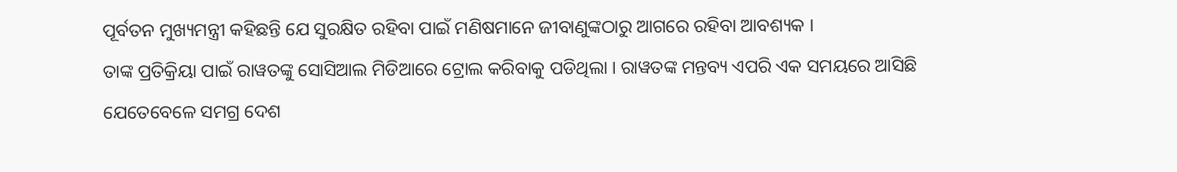ପୂର୍ବତନ ମୁଖ୍ୟମନ୍ତ୍ରୀ କହିଛନ୍ତି ଯେ ସୁରକ୍ଷିତ ରହିବା ପାଇଁ ମଣିଷମାନେ ଜୀବାଣୁଙ୍କଠାରୁ ଆଗରେ ରହିବା ଆବଶ୍ୟକ ।
ତାଙ୍କ ପ୍ରତିକ୍ରିୟା ପାଇଁ ରାୱତଙ୍କୁ ସୋସିଆଲ ମିଡିଆରେ ଟ୍ରୋଲ କରିବାକୁ ପଡିଥିଲା । ରାୱତଙ୍କ ମନ୍ତବ୍ୟ ଏପରି ଏକ ସମୟରେ ଆସିଛି ଯେତେବେଳେ ସମଗ୍ର ଦେଶ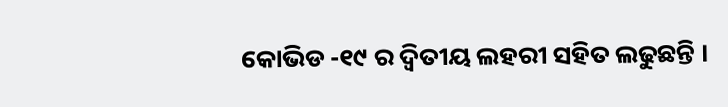କୋଭିଡ -୧୯ ର ଦ୍ୱିତୀୟ ଲହରୀ ସହିତ ଲଢୁଛନ୍ତି ।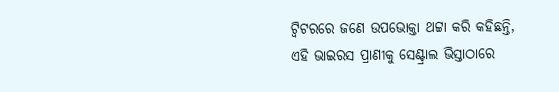ଟ୍ୱିଟରରେ ଜଣେ ଉପଭୋକ୍ତା ଥଟ୍ଟା କରି କହିଛନ୍ତି, ଏହି ଭାଇରସ ପ୍ରାଣୀକୁ ସେଣ୍ଟ୍ରାଲ ଭିସ୍ତାଠାରେ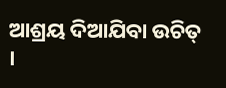ଆଶ୍ରୟ ଦିଆଯିବା ଉଚିତ୍ ।